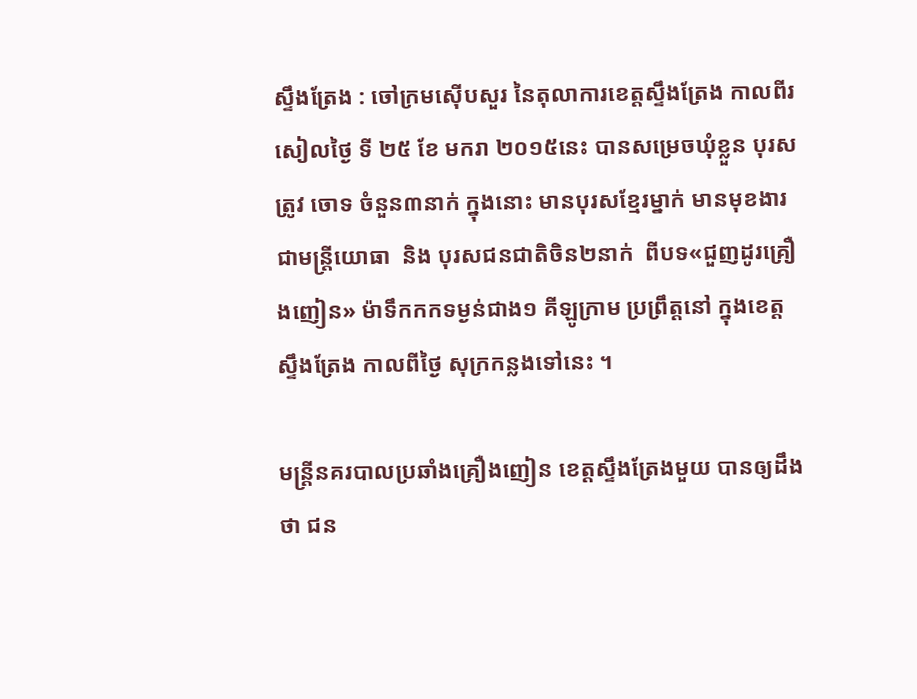ស្ទឹងត្រែង : ចៅក្រមស៊ើបសួរ នៃតុលាការខេត្តស្ទឹងត្រែង កាលពីរសៀលថ្ងៃ ទី ២៥ ខែ មករា ២០១៥នេះ បានសម្រេចឃុំខ្លួន បុរសត្រូវ ចោទ ចំនួន៣នាក់ ក្នុងនោះ មានបុរសខ្មែរម្នាក់ មានមុខងារជាមន្ត្រីយោធា  និង បុរសជនជាតិចិន២នាក់  ពីបទ«ជួញដូរគ្រឿងញៀន» ម៉ាទឹកកកទម្ងន់ជាង១ គីឡូក្រាម ប្រព្រឹត្តនៅ ក្នុងខេត្ត ស្ទឹងត្រែង កាលពីថ្ងៃ សុក្រកន្លងទៅនេះ ។

មន្ត្រីនគរបាលប្រឆាំងគ្រឿងញៀន ខេត្តស្ទឹងត្រែងមួយ បានឲ្យដឹងថា ជន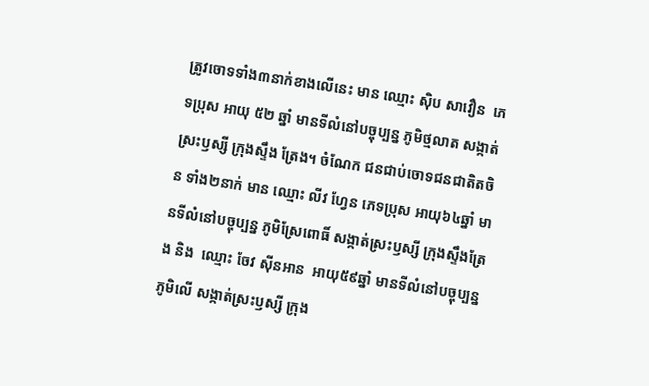ត្រូវចោទទាំង៣នាក់ខាងលើនេះ មាន ឈ្មោះ ស៊ិប សាវឿន  ភេទប្រុស អាយុ ៥២ ឆ្នាំ មានទីលំនៅបច្ចុប្បន្ន ភូមិថ្មលាត សង្កាត់ស្រះឫស្សី ក្រុងស្ទឹង ត្រែង។ ចំណែក ជនជាប់ចោទជនជាតិតចិន ទាំង២នាក់ មាន ឈ្មោះ លីវ ហ្វែន ភេទប្រុស អាយុ៦៤ឆ្នាំ មានទីលំនៅបច្ចុប្បន្ន ភូមិស្រែពោធិ៍ សង្កាត់ស្រះឫស្សី ក្រុងស្ទឹងត្រែង និង  ឈ្មោះ ចែវ ស៊ីនអាន  អាយុ៥៩ឆ្នាំ មានទីលំនៅបច្ចុប្បន្ន ភូមិលើ សង្កាត់ស្រះឫស្សី ក្រុង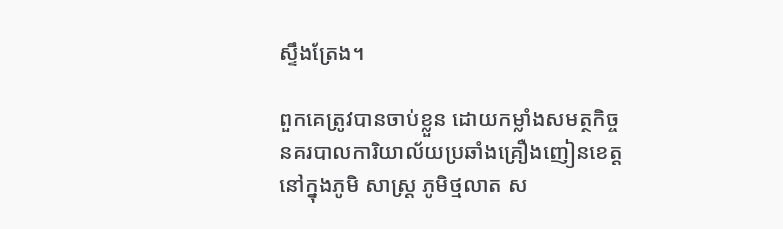ស្ទឹងត្រែង។

ពួកគេត្រូវបានចាប់ខ្លួន ដោយកម្លាំងសមត្ថកិច្ច នគរបាលការិយាល័យប្រឆាំងគ្រឿងញៀនខេត្ត នៅក្នុងភូមិ សាស្ត្រ ភូមិថ្មលាត ស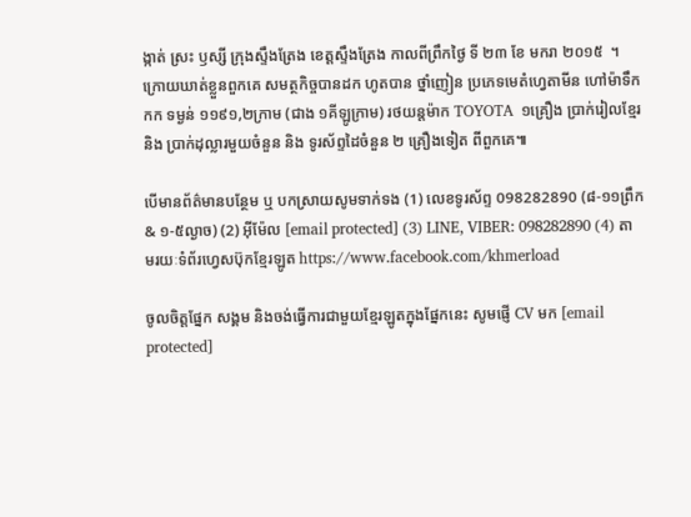ង្កាត់ ស្រះ ឫស្សី ក្រុងស្ទឹងត្រែង ខេត្តស្ទឹងត្រែង កាលពីព្រឹកថ្ងៃ ទី ២៣ ខែ មករា ២០១៥  ។ ក្រោយឃាត់ខ្លួនពួកគេ សមត្ថកិច្ចបានដក ហូតបាន ថ្នាំញៀន ប្រភេទមេតំហ្វេតាមីន ហៅម៉ាទឹកកក ទម្ងន់ ១១៩១,២ក្រាម (ជាង ១គីឡូក្រាម) រថយន្តម៉ាក TOYOTA  ១គ្រឿង ប្រាក់រៀលខ្មែរ និង ប្រាក់ដុល្លារមួយចំនួន និង ទូរស័ព្ទដៃចំនួន ២ គ្រឿងទៀត ពីពួកគេ៕

បើមានព័ត៌មានបន្ថែម ឬ បកស្រាយសូមទាក់ទង (1) លេខទូរស័ព្ទ 098282890 (៨-១១ព្រឹក & ១-៥ល្ងាច) (2) អ៊ីម៉ែល [email protected] (3) LINE, VIBER: 098282890 (4) តាមរយៈទំព័រហ្វេសប៊ុកខ្មែរឡូត https://www.facebook.com/khmerload

ចូលចិត្តផ្នែក សង្គម និងចង់ធ្វើការជាមួយខ្មែរឡូតក្នុងផ្នែកនេះ សូមផ្ញើ CV មក [email protected]